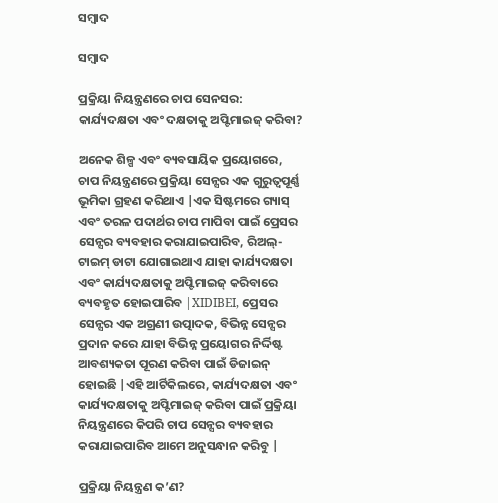ସମ୍ବାଦ

ସମ୍ବାଦ

ପ୍ରକ୍ରିୟା ନିୟନ୍ତ୍ରଣରେ ଚାପ ସେନସର: କାର୍ଯ୍ୟଦକ୍ଷତା ଏବଂ ଦକ୍ଷତାକୁ ଅପ୍ଟିମାଇଜ୍ କରିବା?

ଅନେକ ଶିଳ୍ପ ଏବଂ ବ୍ୟବସାୟିକ ପ୍ରୟୋଗରେ, ଚାପ ନିୟନ୍ତ୍ରଣରେ ପ୍ରକ୍ରିୟା ସେନ୍ସର ଏକ ଗୁରୁତ୍ୱପୂର୍ଣ୍ଣ ଭୂମିକା ଗ୍ରହଣ କରିଥାଏ |ଏକ ସିଷ୍ଟମରେ ଗ୍ୟାସ୍ ଏବଂ ତରଳ ପଦାର୍ଥର ଚାପ ମାପିବା ପାଇଁ ପ୍ରେସର ସେନ୍ସର ବ୍ୟବହାର କରାଯାଇପାରିବ, ରିଅଲ୍-ଟାଇମ୍ ଡାଟା ଯୋଗାଇଥାଏ ଯାହା କାର୍ଯ୍ୟଦକ୍ଷତା ଏବଂ କାର୍ଯ୍ୟଦକ୍ଷତାକୁ ଅପ୍ଟିମାଇଜ୍ କରିବାରେ ବ୍ୟବହୃତ ହୋଇପାରିବ |XIDIBEI, ପ୍ରେସର ସେନ୍ସର ଏକ ଅଗ୍ରଣୀ ଉତ୍ପାଦକ, ବିଭିନ୍ନ ସେନ୍ସର ପ୍ରଦାନ କରେ ଯାହା ବିଭିନ୍ନ ପ୍ରୟୋଗର ନିର୍ଦ୍ଦିଷ୍ଟ ଆବଶ୍ୟକତା ପୂରଣ କରିବା ପାଇଁ ଡିଜାଇନ୍ ହୋଇଛି |ଏହି ଆର୍ଟିକିଲରେ, କାର୍ଯ୍ୟଦକ୍ଷତା ଏବଂ କାର୍ଯ୍ୟଦକ୍ଷତାକୁ ଅପ୍ଟିମାଇଜ୍ କରିବା ପାଇଁ ପ୍ରକ୍ରିୟା ନିୟନ୍ତ୍ରଣରେ କିପରି ଚାପ ସେନ୍ସର ବ୍ୟବହାର କରାଯାଇପାରିବ ଆମେ ଅନୁସନ୍ଧାନ କରିବୁ |

ପ୍ରକ୍ରିୟା ନିୟନ୍ତ୍ରଣ କ’ଣ?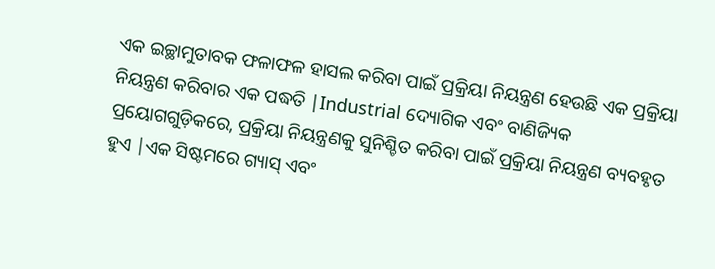ଏକ ଇଚ୍ଛାମୁତାବକ ଫଳାଫଳ ହାସଲ କରିବା ପାଇଁ ପ୍ରକ୍ରିୟା ନିୟନ୍ତ୍ରଣ ହେଉଛି ଏକ ପ୍ରକ୍ରିୟା ନିୟନ୍ତ୍ରଣ କରିବାର ଏକ ପଦ୍ଧତି |Industrial ଦ୍ୟୋଗିକ ଏବଂ ବାଣିଜ୍ୟିକ ପ୍ରୟୋଗଗୁଡ଼ିକରେ, ପ୍ରକ୍ରିୟା ନିୟନ୍ତ୍ରଣକୁ ସୁନିଶ୍ଚିତ କରିବା ପାଇଁ ପ୍ରକ୍ରିୟା ନିୟନ୍ତ୍ରଣ ବ୍ୟବହୃତ ହୁଏ |ଏକ ସିଷ୍ଟମରେ ଗ୍ୟାସ୍ ଏବଂ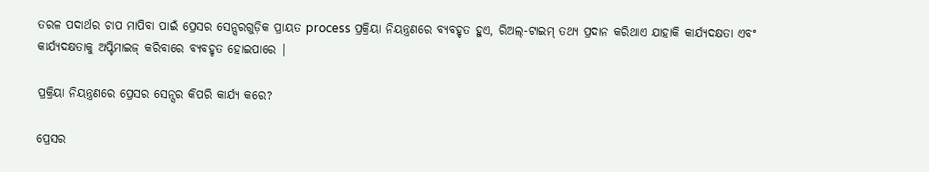ତରଳ ପଦାର୍ଥର ଚାପ ମାପିବା ପାଇଁ ପ୍ରେସର ସେନ୍ସରଗୁଡ଼ିକ ପ୍ରାୟତ process ପ୍ରକ୍ରିୟା ନିୟନ୍ତ୍ରଣରେ ବ୍ୟବହୃତ ହୁଏ, ରିଅଲ୍-ଟାଇମ୍ ତଥ୍ୟ ପ୍ରଦାନ କରିଥାଏ ଯାହାକି କାର୍ଯ୍ୟଦକ୍ଷତା ଏବଂ କାର୍ଯ୍ୟଦକ୍ଷତାକୁ ଅପ୍ଟିମାଇଜ୍ କରିବାରେ ବ୍ୟବହୃତ ହୋଇପାରେ |

ପ୍ରକ୍ରିୟା ନିୟନ୍ତ୍ରଣରେ ପ୍ରେସର ସେନ୍ସର କିପରି କାର୍ଯ୍ୟ କରେ?

ପ୍ରେସର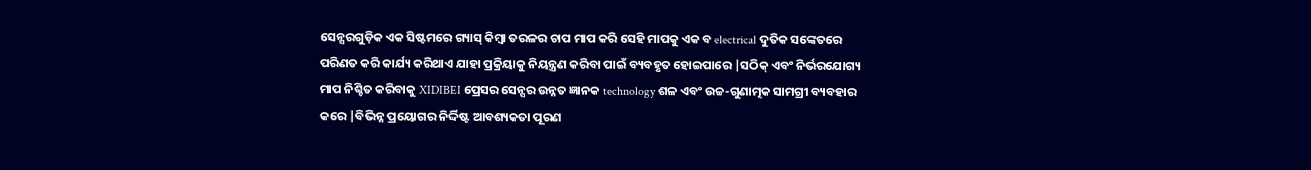ସେନ୍ସରଗୁଡ଼ିକ ଏକ ସିଷ୍ଟମରେ ଗ୍ୟାସ୍ କିମ୍ବା ତରଳର ଚାପ ମାପ କରି ସେହି ମାପକୁ ଏକ ବ electrical ଦୁତିକ ସଙ୍କେତରେ ପରିଣତ କରି କାର୍ଯ୍ୟ କରିଥାଏ ଯାହା ପ୍ରକ୍ରିୟାକୁ ନିୟନ୍ତ୍ରଣ କରିବା ପାଇଁ ବ୍ୟବହୃତ ହୋଇପାରେ |ସଠିକ୍ ଏବଂ ନିର୍ଭରଯୋଗ୍ୟ ମାପ ନିଶ୍ଚିତ କରିବାକୁ XIDIBEI ପ୍ରେସର ସେନ୍ସର ଉନ୍ନତ ଜ୍ଞାନକ technology ଶଳ ଏବଂ ଉଚ୍ଚ-ଗୁଣାତ୍ମକ ସାମଗ୍ରୀ ବ୍ୟବହାର କରେ |ବିଭିନ୍ନ ପ୍ରୟୋଗର ନିର୍ଦ୍ଦିଷ୍ଟ ଆବଶ୍ୟକତା ପୂରଣ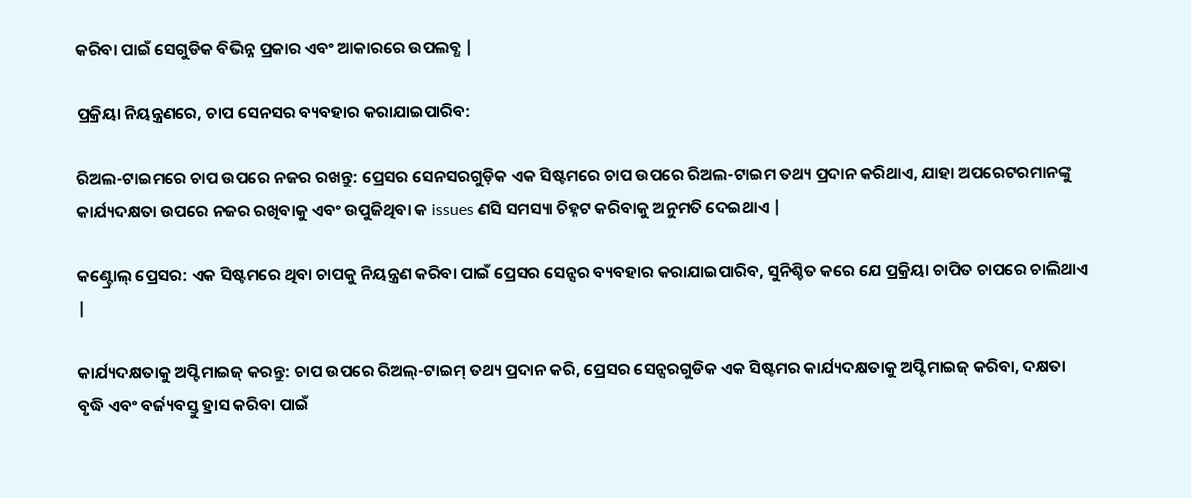କରିବା ପାଇଁ ସେଗୁଡିକ ବିଭିନ୍ନ ପ୍ରକାର ଏବଂ ଆକାରରେ ଉପଲବ୍ଧ |

ପ୍ରକ୍ରିୟା ନିୟନ୍ତ୍ରଣରେ, ଚାପ ସେନସର ବ୍ୟବହାର କରାଯାଇପାରିବ:

ରିଅଲ-ଟାଇମରେ ଚାପ ଉପରେ ନଜର ରଖନ୍ତୁ: ପ୍ରେସର ସେନସରଗୁଡ଼ିକ ଏକ ସିଷ୍ଟମରେ ଚାପ ଉପରେ ରିଅଲ-ଟାଇମ ତଥ୍ୟ ପ୍ରଦାନ କରିଥାଏ, ଯାହା ଅପରେଟରମାନଙ୍କୁ କାର୍ଯ୍ୟଦକ୍ଷତା ଉପରେ ନଜର ରଖିବାକୁ ଏବଂ ଉପୁଜିଥିବା କ issues ଣସି ସମସ୍ୟା ଚିହ୍ନଟ କରିବାକୁ ଅନୁମତି ଦେଇଥାଏ |

କଣ୍ଟ୍ରୋଲ୍ ପ୍ରେସର: ଏକ ସିଷ୍ଟମରେ ଥିବା ଚାପକୁ ନିୟନ୍ତ୍ରଣ କରିବା ପାଇଁ ପ୍ରେସର ସେନ୍ସର ବ୍ୟବହାର କରାଯାଇପାରିବ, ସୁନିଶ୍ଚିତ କରେ ଯେ ପ୍ରକ୍ରିୟା ଚାପିତ ଚାପରେ ଚାଲିଥାଏ |

କାର୍ଯ୍ୟଦକ୍ଷତାକୁ ଅପ୍ଟିମାଇଜ୍ କରନ୍ତୁ: ଚାପ ଉପରେ ରିଅଲ୍-ଟାଇମ୍ ତଥ୍ୟ ପ୍ରଦାନ କରି, ପ୍ରେସର ସେନ୍ସରଗୁଡିକ ଏକ ସିଷ୍ଟମର କାର୍ଯ୍ୟଦକ୍ଷତାକୁ ଅପ୍ଟିମାଇଜ୍ କରିବା, ଦକ୍ଷତା ବୃଦ୍ଧି ଏବଂ ବର୍ଜ୍ୟବସ୍ତୁ ହ୍ରାସ କରିବା ପାଇଁ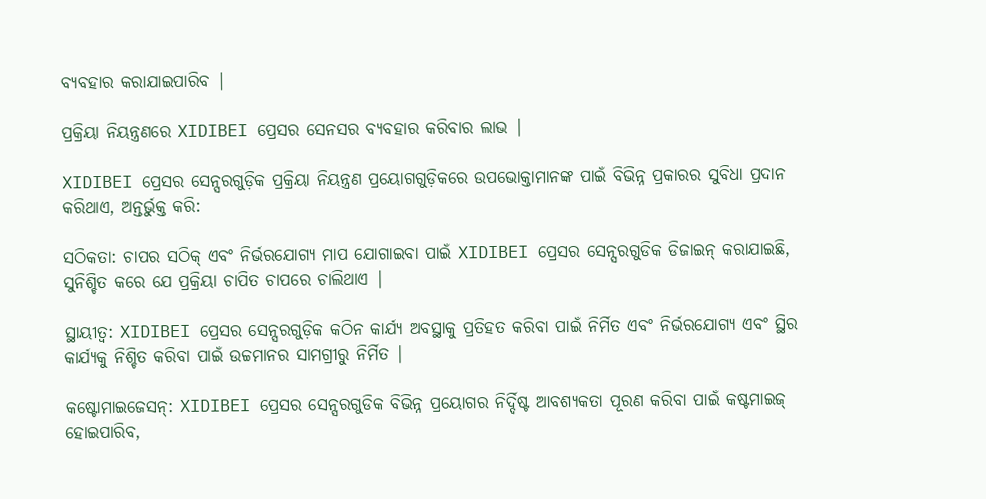ବ୍ୟବହାର କରାଯାଇପାରିବ |

ପ୍ରକ୍ରିୟା ନିୟନ୍ତ୍ରଣରେ XIDIBEI ପ୍ରେସର ସେନସର ବ୍ୟବହାର କରିବାର ଲାଭ |

XIDIBEI ପ୍ରେସର ସେନ୍ସରଗୁଡ଼ିକ ପ୍ରକ୍ରିୟା ନିୟନ୍ତ୍ରଣ ପ୍ରୟୋଗଗୁଡ଼ିକରେ ଉପଭୋକ୍ତାମାନଙ୍କ ପାଇଁ ବିଭିନ୍ନ ପ୍ରକାରର ସୁବିଧା ପ୍ରଦାନ କରିଥାଏ, ଅନ୍ତର୍ଭୁକ୍ତ କରି:

ସଠିକତା: ଚାପର ସଠିକ୍ ଏବଂ ନିର୍ଭରଯୋଗ୍ୟ ମାପ ଯୋଗାଇବା ପାଇଁ XIDIBEI ପ୍ରେସର ସେନ୍ସରଗୁଡିକ ଡିଜାଇନ୍ କରାଯାଇଛି, ସୁନିଶ୍ଚିତ କରେ ଯେ ପ୍ରକ୍ରିୟା ଚାପିତ ଚାପରେ ଚାଲିଥାଏ |

ସ୍ଥାୟୀତ୍ୱ: XIDIBEI ପ୍ରେସର ସେନ୍ସରଗୁଡ଼ିକ କଠିନ କାର୍ଯ୍ୟ ଅବସ୍ଥାକୁ ପ୍ରତିହତ କରିବା ପାଇଁ ନିର୍ମିତ ଏବଂ ନିର୍ଭରଯୋଗ୍ୟ ଏବଂ ସ୍ଥିର କାର୍ଯ୍ୟକୁ ନିଶ୍ଚିତ କରିବା ପାଇଁ ଉଚ୍ଚମାନର ସାମଗ୍ରୀରୁ ନିର୍ମିତ |

କଷ୍ଟୋମାଇଜେସନ୍: XIDIBEI ପ୍ରେସର ସେନ୍ସରଗୁଡିକ ବିଭିନ୍ନ ପ୍ରୟୋଗର ନିର୍ଦ୍ଦିଷ୍ଟ ଆବଶ୍ୟକତା ପୂରଣ କରିବା ପାଇଁ କଷ୍ଟମାଇଜ୍ ହୋଇପାରିବ,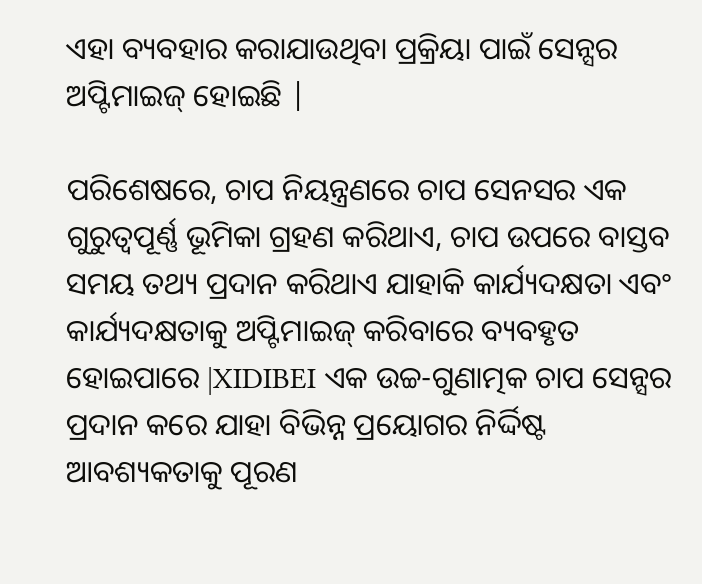ଏହା ବ୍ୟବହାର କରାଯାଉଥିବା ପ୍ରକ୍ରିୟା ପାଇଁ ସେନ୍ସର ଅପ୍ଟିମାଇଜ୍ ହୋଇଛି |

ପରିଶେଷରେ, ଚାପ ନିୟନ୍ତ୍ରଣରେ ଚାପ ସେନସର ଏକ ଗୁରୁତ୍ୱପୂର୍ଣ୍ଣ ଭୂମିକା ଗ୍ରହଣ କରିଥାଏ, ଚାପ ଉପରେ ବାସ୍ତବ ସମୟ ତଥ୍ୟ ପ୍ରଦାନ କରିଥାଏ ଯାହାକି କାର୍ଯ୍ୟଦକ୍ଷତା ଏବଂ କାର୍ଯ୍ୟଦକ୍ଷତାକୁ ଅପ୍ଟିମାଇଜ୍ କରିବାରେ ବ୍ୟବହୃତ ହୋଇପାରେ |XIDIBEI ଏକ ଉଚ୍ଚ-ଗୁଣାତ୍ମକ ଚାପ ସେନ୍ସର ପ୍ରଦାନ କରେ ଯାହା ବିଭିନ୍ନ ପ୍ରୟୋଗର ନିର୍ଦ୍ଦିଷ୍ଟ ଆବଶ୍ୟକତାକୁ ପୂରଣ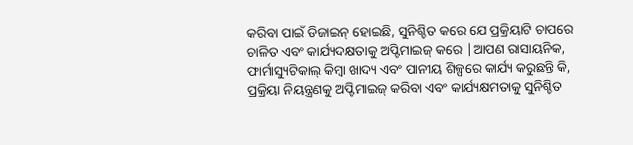କରିବା ପାଇଁ ଡିଜାଇନ୍ ହୋଇଛି, ସୁନିଶ୍ଚିତ କରେ ଯେ ପ୍ରକ୍ରିୟାଟି ଚାପରେ ଚାଳିତ ଏବଂ କାର୍ଯ୍ୟଦକ୍ଷତାକୁ ଅପ୍ଟିମାଇଜ୍ କରେ |ଆପଣ ରାସାୟନିକ, ଫାର୍ମାସ୍ୟୁଟିକାଲ୍ କିମ୍ବା ଖାଦ୍ୟ ଏବଂ ପାନୀୟ ଶିଳ୍ପରେ କାର୍ଯ୍ୟ କରୁଛନ୍ତି କି, ପ୍ରକ୍ରିୟା ନିୟନ୍ତ୍ରଣକୁ ଅପ୍ଟିମାଇଜ୍ କରିବା ଏବଂ କାର୍ଯ୍ୟକ୍ଷମତାକୁ ସୁନିଶ୍ଚିତ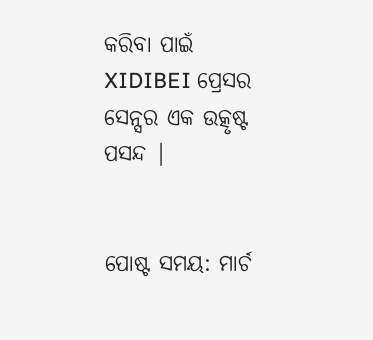କରିବା ପାଇଁ XIDIBEI ପ୍ରେସର ସେନ୍ସର ଏକ ଉତ୍କୃଷ୍ଟ ପସନ୍ଦ |


ପୋଷ୍ଟ ସମୟ: ମାର୍ଚ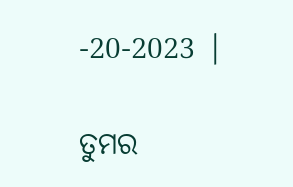-20-2023 |

ତୁମର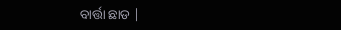ବାର୍ତ୍ତା ଛାଡ |